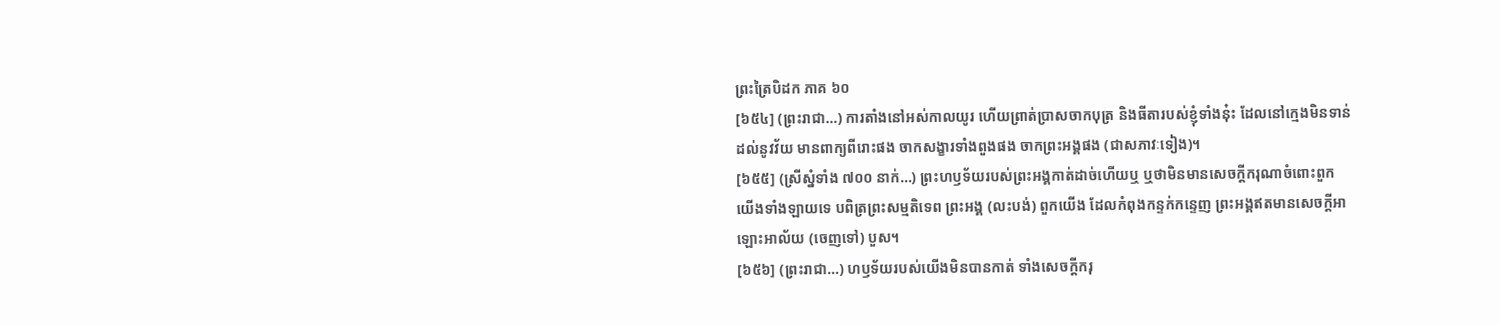ព្រះត្រៃបិដក ភាគ ៦០
[៦៥៤] (ព្រះរាជា…) ការតាំងនៅអស់កាលយូរ ហើយព្រាត់ប្រាសចាកបុត្រ និងធីតារបស់ខ្ញុំទាំងនុ៎ះ ដែលនៅក្មេងមិនទាន់ដល់នូវវ័យ មានពាក្យពីរោះផង ចាកសង្ខារទាំងពួងផង ចាកព្រះអង្គផង (ជាសភាវៈទៀង)។
[៦៥៥] (ស្រីស្នំទាំង ៧០០ នាក់…) ព្រះហឫទ័យរបស់ព្រះអង្គកាត់ដាច់ហើយឬ ឬថាមិនមានសេចក្តីករុណាចំពោះពួកយើងទាំងឡាយទេ បពិត្រព្រះសម្មតិទេព ព្រះអង្គ (លះបង់) ពួកយើង ដែលកំពុងកន្ទក់កន្ទេញ ព្រះអង្គឥតមានសេចក្តីអាឡោះអាល័យ (ចេញទៅ) បួស។
[៦៥៦] (ព្រះរាជា…) ហឫទ័យរបស់យើងមិនបានកាត់ ទាំងសេចក្តីករុ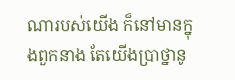ណារបស់យើង ក៏នៅមានក្នុងពួកនាង តែយើងប្រាថ្នានូ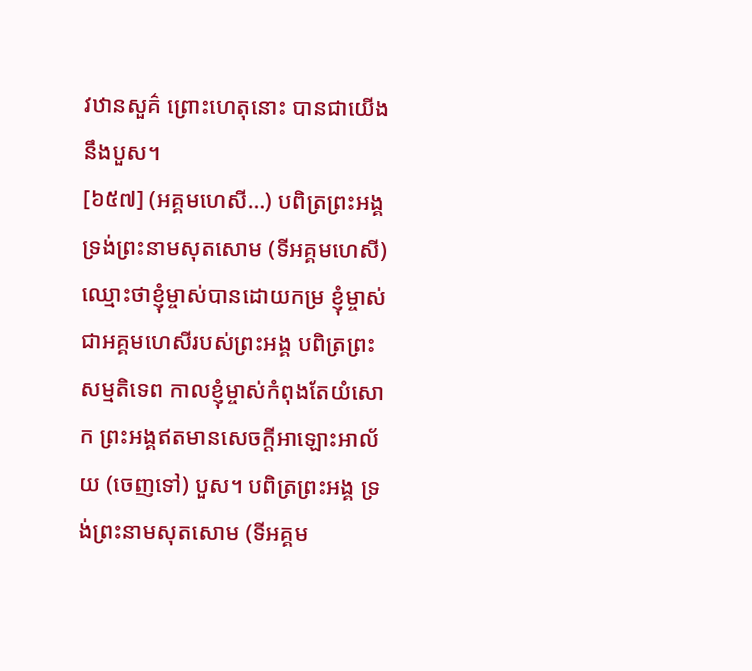វឋានសួគ៌ ព្រោះហេតុនោះ បានជាយើងនឹងបួស។
[៦៥៧] (អគ្គមហេសី…) បពិត្រព្រះអង្គ ទ្រង់ព្រះនាមសុតសោម (ទីអគ្គមហេសី) ឈ្មោះថាខ្ញុំម្ចាស់បានដោយកម្រ ខ្ញុំម្ចាស់ជាអគ្គមហេសីរបស់ព្រះអង្គ បពិត្រព្រះសម្មតិទេព កាលខ្ញុំម្ចាស់កំពុងតែយំសោក ព្រះអង្គឥតមានសេចក្តីអាឡោះអាល័យ (ចេញទៅ) បួស។ បពិត្រព្រះអង្គ ទ្រង់ព្រះនាមសុតសោម (ទីអគ្គម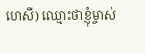ហេសី) ឈ្មោះថាខ្ញុំម្ចាស់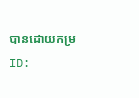បានដោយកម្រ
ID: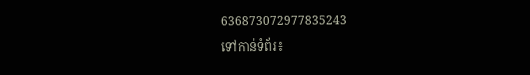636873072977835243
ទៅកាន់ទំព័រ៖